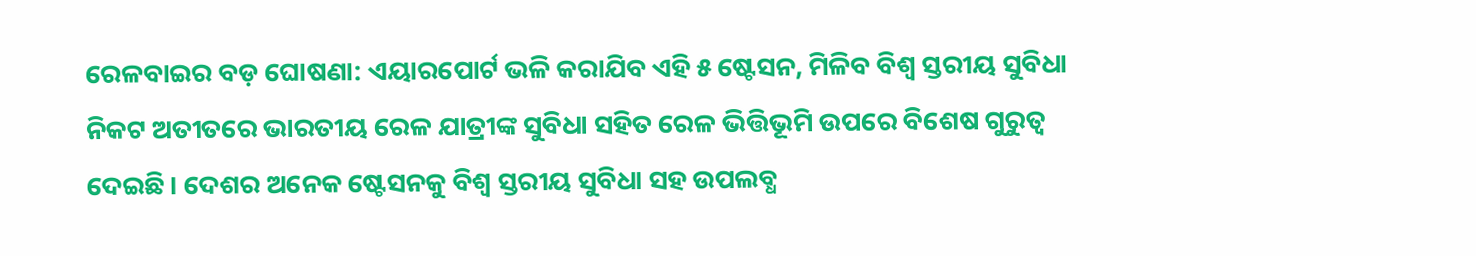ରେଳବାଇର ବଡ଼ ଘୋଷଣା: ଏୟାରପୋର୍ଟ ଭଳି କରାଯିବ ଏହି ୫ ଷ୍ଟେସନ, ମିଳିବ ବିଶ୍ୱ ସ୍ତରୀୟ ସୁବିଧା
ନିକଟ ଅତୀତରେ ଭାରତୀୟ ରେଳ ଯାତ୍ରୀଙ୍କ ସୁବିଧା ସହିତ ରେଳ ଭିତ୍ତିଭୂମି ଉପରେ ବିଶେଷ ଗୁରୁତ୍ୱ ଦେଇଛି। ଦେଶର ଅନେକ ଷ୍ଟେସନକୁ ବିଶ୍ୱ ସ୍ତରୀୟ ସୁବିଧା ସହ ଉପଲବ୍ଧ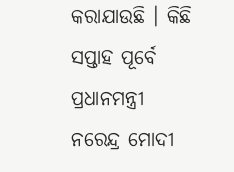କରାଯାଉଛି । କିଛି ସପ୍ତାହ ପୂର୍ବେ ପ୍ରଧାନମନ୍ତ୍ରୀ ନରେନ୍ଦ୍ର ମୋଦୀ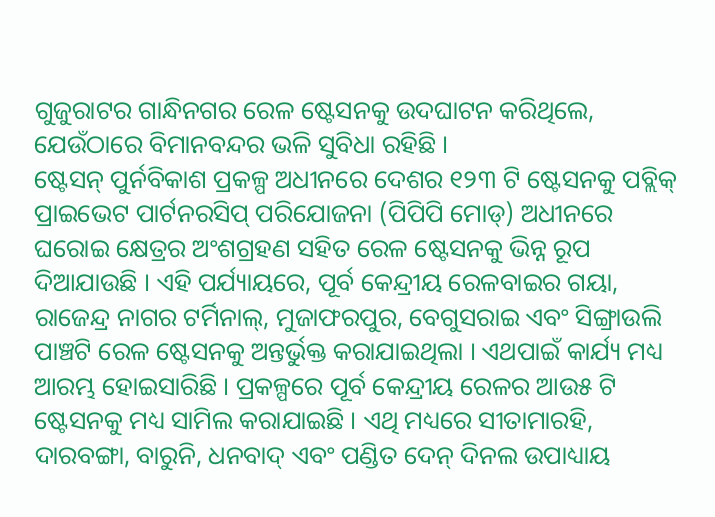ଗୁଜୁରାଟର ଗାନ୍ଧିନଗର ରେଳ ଷ୍ଟେସନକୁ ଉଦଘାଟନ କରିଥିଲେ, ଯେଉଁଠାରେ ବିମାନବନ୍ଦର ଭଳି ସୁବିଧା ରହିଛି ।
ଷ୍ଟେସନ୍ ପୁର୍ନବିକାଶ ପ୍ରକଳ୍ପ ଅଧୀନରେ ଦେଶର ୧୨୩ ଟି ଷ୍ଟେସନକୁ ପବ୍ଲିକ୍ ପ୍ରାଇଭେଟ ପାର୍ଟନରସିପ୍ ପରିଯୋଜନା (ପିପିପି ମୋଡ୍) ଅଧୀନରେ ଘରୋଇ କ୍ଷେତ୍ରର ଅଂଶଗ୍ରହଣ ସହିତ ରେଳ ଷ୍ଟେସନକୁ ଭିନ୍ନ ରୂପ ଦିଆଯାଉଛି । ଏହି ପର୍ଯ୍ୟାୟରେ, ପୂର୍ବ କେନ୍ଦ୍ରୀୟ ରେଳବାଇର ଗୟା, ରାଜେନ୍ଦ୍ର ନାଗର ଟର୍ମିନାଲ୍, ମୁଜାଫରପୁର, ବେଗୁସରାଇ ଏବଂ ସିଙ୍ଗ୍ରାଉଲି ପାଞ୍ଚଟି ରେଳ ଷ୍ଟେସନକୁ ଅନ୍ତର୍ଭୁକ୍ତ କରାଯାଇଥିଲା । ଏଥପାଇଁ କାର୍ଯ୍ୟ ମଧ୍ୟ ଆରମ୍ଭ ହୋଇସାରିଛି । ପ୍ରକଳ୍ପରେ ପୂର୍ବ କେନ୍ଦ୍ରୀୟ ରେଳର ଆଉ୫ ଟି ଷ୍ଟେସନକୁ ମଧ୍ୟ ସାମିଲ କରାଯାଇଛି । ଏଥି ମଧ୍ୟରେ ସୀତାମାରହି, ଦାରବଙ୍ଗା, ବାରୁନି, ଧନବାଦ୍ ଏବଂ ପଣ୍ଡିତ ଦେନ୍ ଦିନଲ ଉପାଧ୍ୟାୟ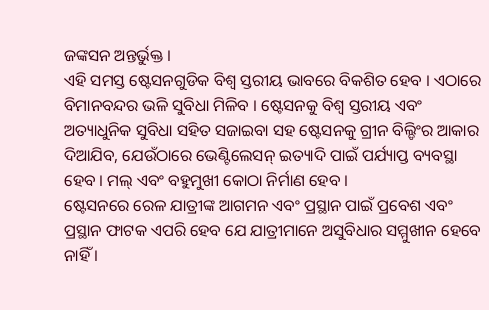ଜଙ୍କସନ ଅନ୍ତର୍ଭୁକ୍ତ ।
ଏହି ସମସ୍ତ ଷ୍ଟେସନଗୁଡିକ ବିଶ୍ୱ ସ୍ତରୀୟ ଭାବରେ ବିକଶିତ ହେବ । ଏଠାରେ ବିମାନବନ୍ଦର ଭଳି ସୁବିଧା ମିଳିବ । ଷ୍ଟେସନକୁ ବିଶ୍ୱ ସ୍ତରୀୟ ଏବଂ ଅତ୍ୟାଧୁନିକ ସୁବିଧା ସହିତ ସଜାଇବା ସହ ଷ୍ଟେସନକୁ ଗ୍ରୀନ ବିଲ୍ଡିଂର ଆକାର ଦିଆଯିବ, ଯେଉଁଠାରେ ଭେଣ୍ଟିଲେସନ୍ ଇତ୍ୟାଦି ପାଇଁ ପର୍ଯ୍ୟାପ୍ତ ବ୍ୟବସ୍ଥା ହେବ । ମଲ୍ ଏବଂ ବହୁମୁଖୀ କୋଠା ନିର୍ମାଣ ହେବ ।
ଷ୍ଟେସନରେ ରେଳ ଯାତ୍ରୀଙ୍କ ଆଗମନ ଏବଂ ପ୍ରସ୍ଥାନ ପାଇଁ ପ୍ରବେଶ ଏବଂ ପ୍ରସ୍ଥାନ ଫାଟକ ଏପରି ହେବ ଯେ ଯାତ୍ରୀମାନେ ଅସୁବିଧାର ସମ୍ମୁଖୀନ ହେବେ ନାହିଁ ।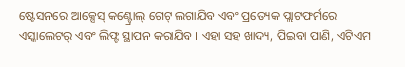ଷ୍ଟେସନରେ ଆକ୍ସେସ୍ କଣ୍ଟ୍ରୋଲ୍ ଗେଟ୍ ଲଗାଯିବ ଏବଂ ପ୍ରତ୍ୟେକ ପ୍ଲାଟଫର୍ମରେ ଏସ୍କାଲେଟର୍ ଏବଂ ଲିଫ୍ଟ ସ୍ଥାପନ କରାଯିବ । ଏହା ସହ ଖାଦ୍ୟ, ପିଇବା ପାଣି, ଏଟିଏମ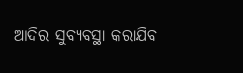ଆଦିର ସୁବ୍ୟବସ୍ଥା କରାଯିବ